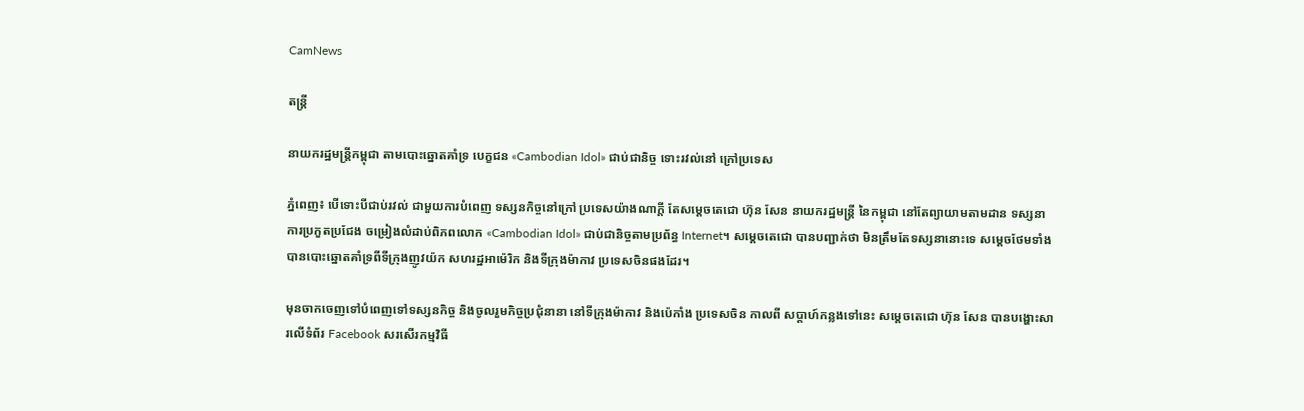CamNews

តន្រ្តី

នាយករដ្ឋមន្ត្រីកម្ពុជា តាមបោះឆ្នោតគាំទ្រ បេក្ខជន «Cambodian Idol» ជាប់ជានិច្ច ទោះរវល់នៅ ក្រៅប្រទេស

ភ្នំពេញ៖ បើទោះបីជាប់រវល់ ជាមួយការបំពេញ ទស្សនកិច្ចនៅក្រៅ ប្រទេសយ៉ាងណាក្តី តែសម្តេចតេជោ ហ៊ុន សែន នាយករដ្ឋមន្រ្តី នៃកម្ពុជា នៅតែព្យាយាមតាមដាន ទស្សនាការប្រកួតប្រជែង ចម្រៀងលំដាប់ពិភពលោក «Cambodian Idol» ជាប់ជានិច្ចតាមប្រព័ន្ធ Internet។ សម្តេចតេជោ បានបញ្ជាក់ថា មិនត្រឹមតែទស្សនានោះទេ សម្តេចថែមទាំង បានបោះឆ្នោតគាំទ្រពីទីក្រុងញូវយ៉ក សហរដ្ឋអាម៉េរិក និងទីក្រុងម៉ាកាវ ប្រទេសចិនផងដែរ។

មុនចាកចេញទៅបំពេញទៅទស្សនកិច្ច និងចូលរួមកិច្ចប្រជុំនានា នៅទីក្រុងម៉ាកាវ និងប៉េកាំង ប្រទេសចិន កាលពី សប្តាហ៍កន្លងទៅនេះ សម្តេចតេជោ ហ៊ុន សែន បានបង្ហោះសារលើទំព័រ Facebook សរសើរកម្មវិធី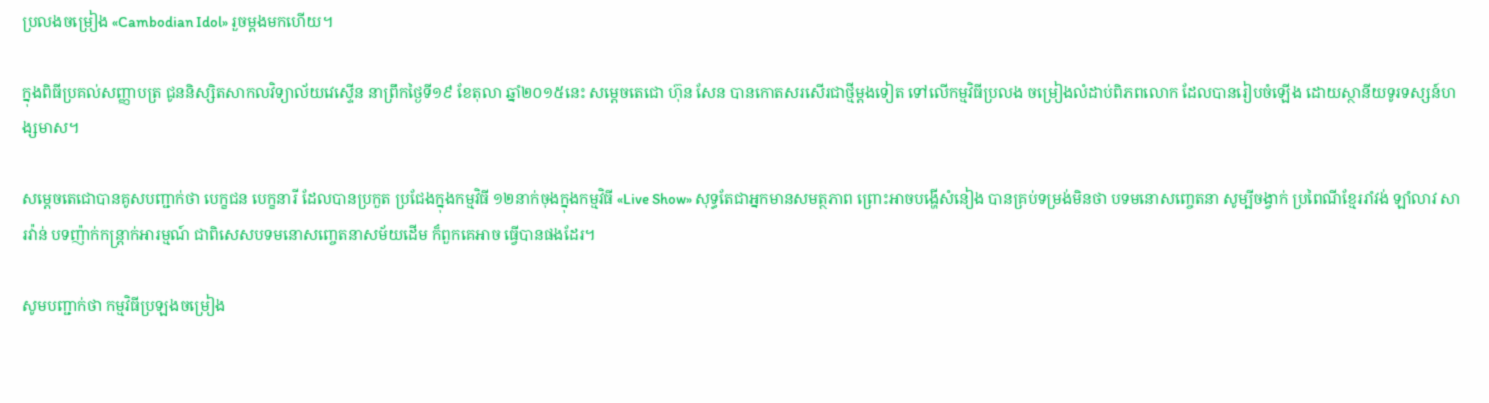ប្រលងចម្រៀង «Cambodian Idol» រួចម្តងមកហើយ។

ក្នុងពិធីប្រគល់សញ្ញាបត្រ ជូននិស្សិតសាកលវិទ្យាល័យវេស្ទើន នាព្រឹកថ្ងៃទី១៩ ខែតុលា ឆ្នាំ២០១៥នេះ សម្តេចតេជោ ហ៊ុន សែន បានកោតសរសើរជាថ្មីម្តងទៀត ទៅលើកម្មវិធីប្រលង ចម្រៀងលំដាប់ពិភពលោក ដែលបានរៀបចំឡើង ដោយស្ថានីយទូរទស្សន៍ហង្សមាស។

សម្តេចតេជោបានគូសបញ្ជាក់ថា បេក្ខជន បេក្ខនារី ដែលបានប្រកួត ប្រជែងក្នុងកម្មវិធី ១២នាក់ចុងក្នុងកម្មវិធី «Live Show» សុទ្ធតែជាអ្នកមានសមត្ថភាព ព្រោះអាចបង្ហើសំនៀង បានគ្រប់ទម្រង់មិនថា បទមនោសញ្ចេតនា សូម្បីចង្វាក់ ប្រពៃណីខ្មែររាំវង់ ឡាំលាវ សារវ៉ាន់ បទញ៉ាក់កន្ត្រាក់អារម្មណ៍ ជាពិសេសបទមនោសញ្ចេតនាសម័យដើម ក៏ពួកគេអាច ធ្វើបានផងដែរ។

សូមបញ្ជាក់ថា កម្មវិធីប្រឡងចម្រៀង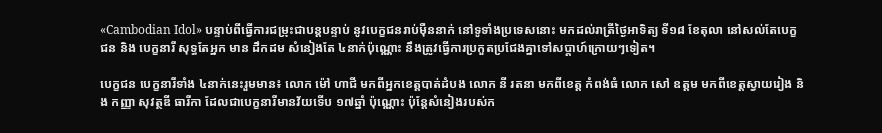«Cambodian Idol» បន្ទាប់ពីធ្វើការជម្រុះជាបន្តបន្ទាប់ នូវបេក្ខជនរាប់ម៉ឺននាក់ នៅទូទាំងប្រទេសនោះ មកដល់រាត្រីថ្ងៃអាទិត្យ ទី១៨ ខែតុលា នៅសល់តែបេក្ខជន និង បេក្ខនារី សុទ្ធតែអ្នក មាន ដឹកដម សំនៀងតែ ៤នាក់ប៉ុណ្ណោះ នឹងត្រូវធ្វើការប្រកួតប្រជែងគ្នាទៅសប្តាហ៍ក្រោយៗទៀត។

បេក្ខជន បេក្ខនារីទាំង ៤នាក់នេះរួមមាន៖ លោក ម៉ៅ ហាជី មកពីអ្នកខេត្តបាត់ដំបង លោក នី រតនា មកពីខេត្ត កំពង់ធំ លោក សៅ ឧត្តម មកពីខេត្តស្វាយរៀង និង កញ្ញា សុវត្ថឌី ធារីកា ដែលជាបេក្ខនារីមានវ័យទើប ១៧ឆ្នាំ ប៉ុណ្ណោះ ប៉ុន្តែសំនៀងរបស់ក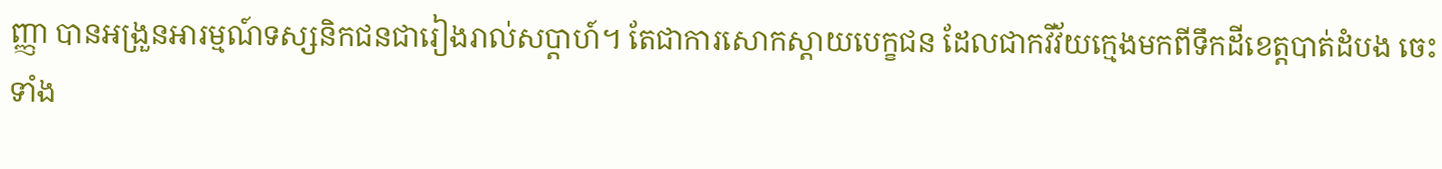ញ្ញា បានអង្រួនអារម្មណ៍ទស្សនិកជនជារៀងរាល់សប្តាហ៍។ តែជាការសោកស្តាយបេក្ខជន ដែលជាកវីវ័យក្មេងមកពីទឹកដីខេត្តបាត់ដំបង ចេះទាំង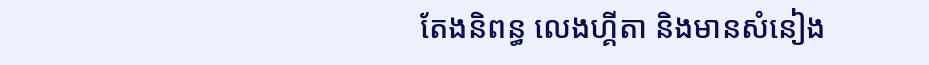តែងនិពន្ធ លេងហ្គីតា និងមានសំនៀង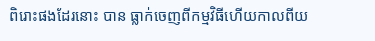ពិរោះផងដែរនោះ បាន ធ្លាក់ចេញពីកម្មវិធីហើយកាលពីយ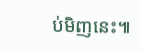ប់មិញនេះ៕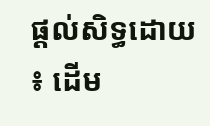ផ្តល់សិទ្ធដោយ ៖ ដើម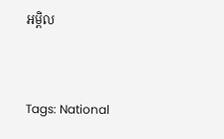អម្ពិល


Tags: National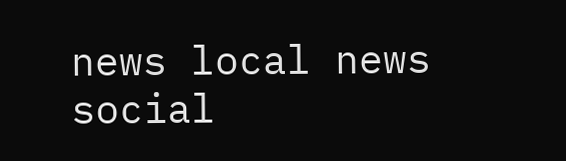news local news social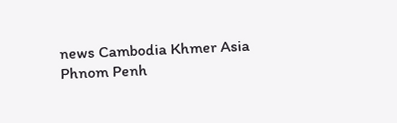news Cambodia Khmer Asia Phnom Penh